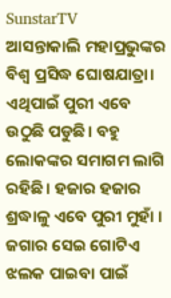SunstarTV
ଆସନ୍ତାକାଲି ମହାପ୍ରଭୁଙ୍କର ବିଶ୍ଵ ପ୍ରସିଦ୍ଧ ଘୋଷଯାତ୍ରା। ଏଥିପାଇଁ ପୁରୀ ଏବେ ଉଠୁଛି ପଡୁଛି। ବହୁ ଲୋକଙ୍କର ସମାଗମ ଲାଗି ରହିଛି। ହଜାର ହଜାର ଶ୍ରଦ୍ଧାଳୁ ଏବେ ପୁରୀ ମୁହାଁ । ଜଗାର ସେଇ ଗୋଟିଏ ଝଲକ ପାଇବା ପାଇଁ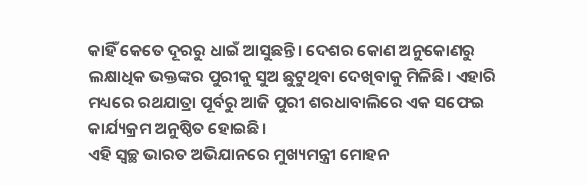କାହିଁ କେତେ ଦୂରରୁ ଧାଇଁ ଆସୁଛନ୍ତି। ଦେଶର କୋଣ ଅନୁକୋଣରୁ ଲକ୍ଷାଧିକ ଭକ୍ତଙ୍କର ପୁରୀକୁ ସୁଅ ଛୁଟୁଥିବା ଦେଖିବାକୁ ମିଳିଛି। ଏହାରି ମଧ୍ୟରେ ରଥଯାତ୍ରା ପୂର୍ବରୁ ଆଜି ପୁରୀ ଶରଧାବାଲିରେ ଏକ ସଫେଇ କାର୍ଯ୍ୟକ୍ରମ ଅନୁଷ୍ଠିତ ହୋଇଛି।
ଏହି ସ୍ଵଚ୍ଛ ଭାରତ ଅଭିଯାନରେ ମୁଖ୍ୟମନ୍ତ୍ରୀ ମୋହନ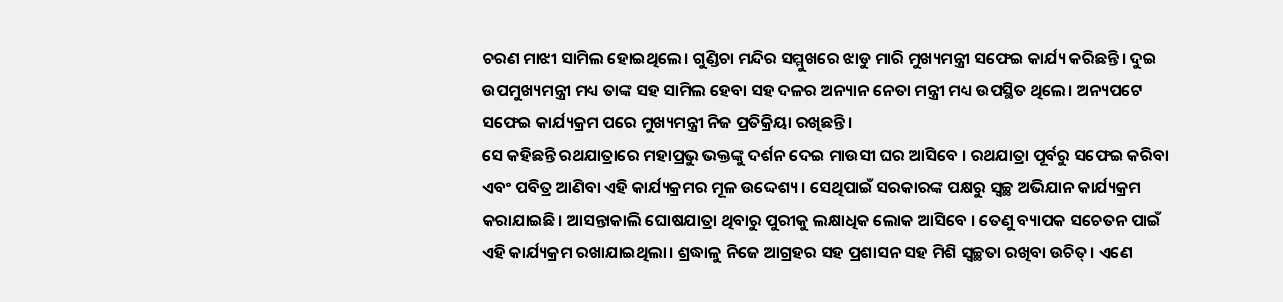ଚରଣ ମାଝୀ ସାମିଲ ହୋଇଥିଲେ। ଗୁଣ୍ଡିଚା ମନ୍ଦିର ସମ୍ମୁଖରେ ଝାଡୁ ମାରି ମୁଖ୍ୟମନ୍ତ୍ରୀ ସଫେଇ କାର୍ଯ୍ୟ କରିଛନ୍ତି। ଦୁଇ ଉପମୁଖ୍ୟମନ୍ତ୍ରୀ ମଧ୍ୟ ତାଙ୍କ ସହ ସାମିଲ ହେବା ସହ ଦଳର ଅନ୍ୟାନ ନେତା ମନ୍ତ୍ରୀ ମଧ୍ୟ ଉପସ୍ଥିତ ଥିଲେ। ଅନ୍ୟପଟେ ସଫେଇ କାର୍ଯ୍ୟକ୍ରମ ପରେ ମୁଖ୍ୟମନ୍ତ୍ରୀ ନିଜ ପ୍ରତିକ୍ରିୟା ରଖିଛନ୍ତି।
ସେ କହିଛନ୍ତି ରଥଯାତ୍ରାରେ ମହାପ୍ରଭୁ ଭକ୍ତଙ୍କୁ ଦର୍ଶନ ଦେଇ ମାଉସୀ ଘର ଆସିବେ । ରଥଯାତ୍ରା ପୂର୍ବରୁ ସଫେଇ କରିବା ଏବଂ ପବିତ୍ର ଆଣିବା ଏହି କାର୍ଯ୍ୟକ୍ରମର ମୂଳ ଉଦ୍ଦେଶ୍ୟ। ସେଥିପାଇଁ ସରକାରଙ୍କ ପକ୍ଷରୁ ସ୍ଵଚ୍ଛ ଅଭିଯାନ କାର୍ଯ୍ୟକ୍ରମ କରାଯାଇଛି। ଆସନ୍ତାକାଲି ଘୋଷଯାତ୍ରା ଥିବାରୁ ପୁରୀକୁ ଲକ୍ଷାଧିକ ଲୋକ ଆସିବେ । ତେଣୁ ବ୍ୟାପକ ସଚେତନ ପାଇଁ ଏହି କାର୍ଯ୍ୟକ୍ରମ ରଖାଯାଇଥିଲା। ଶ୍ରଦ୍ଧାଳୁ ନିଜେ ଆଗ୍ରହର ସହ ପ୍ରଶାସନ ସହ ମିଶି ସ୍ଵଚ୍ଛତା ରଖିବା ଉଚିତ୍। ଏଣେ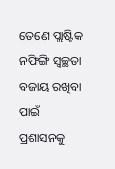ତେଣେ ପ୍ଲାଷ୍ଟିକ ନଫିଙ୍ଗି ସ୍ବଚ୍ଛତା ବଜାୟ ରଖିବା ପାଇଁ ପ୍ରଶାସନକୁ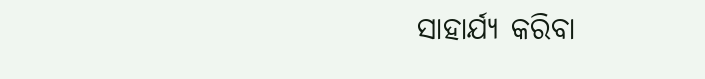ସାହାର୍ଯ୍ୟ କରିବା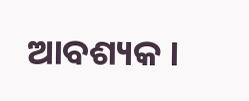ଆବଶ୍ୟକ ।